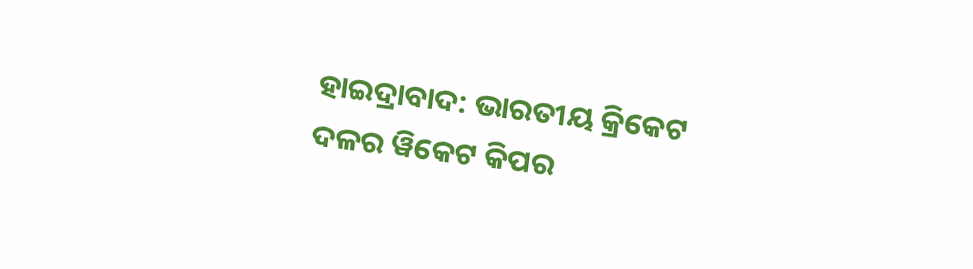ହାଇଦ୍ରାବାଦ: ଭାରତୀୟ କ୍ରିକେଟ ଦଳର ୱିକେଟ କିପର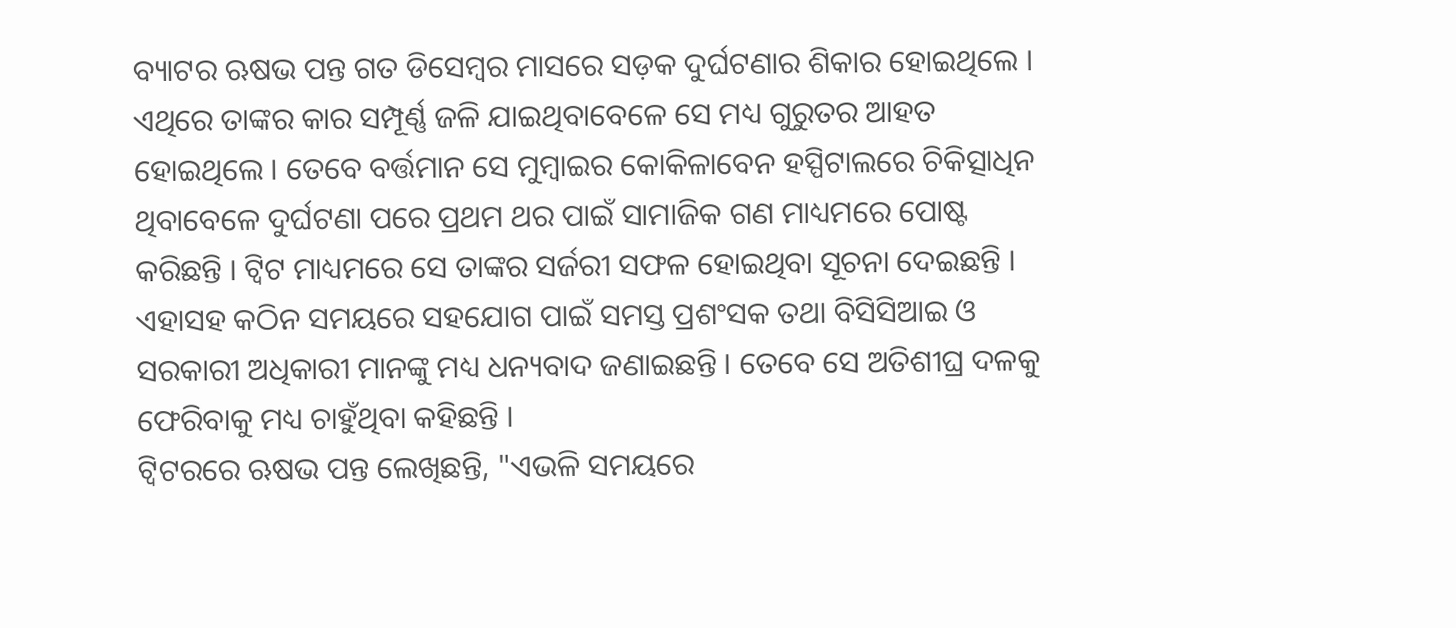ବ୍ୟାଟର ଋଷଭ ପନ୍ତ ଗତ ଡିସେମ୍ବର ମାସରେ ସଡ଼କ ଦୁର୍ଘଟଣାର ଶିକାର ହୋଇଥିଲେ । ଏଥିରେ ତାଙ୍କର କାର ସମ୍ପୂର୍ଣ୍ଣ ଜଳି ଯାଇଥିବାବେଳେ ସେ ମଧ୍ୟ ଗୁରୁତର ଆହତ ହୋଇଥିଲେ । ତେବେ ବର୍ତ୍ତମାନ ସେ ମୁମ୍ବାଇର କୋକିଳାବେନ ହସ୍ପିଟାଲରେ ଚିକିତ୍ସାଧିନ ଥିବାବେଳେ ଦୁର୍ଘଟଣା ପରେ ପ୍ରଥମ ଥର ପାଇଁ ସାମାଜିକ ଗଣ ମାଧ୍ୟମରେ ପୋଷ୍ଟ କରିଛନ୍ତି । ଟ୍ବିଟ ମାଧ୍ୟମରେ ସେ ତାଙ୍କର ସର୍ଜରୀ ସଫଳ ହୋଇଥିବା ସୂଚନା ଦେଇଛନ୍ତି । ଏହାସହ କଠିନ ସମୟରେ ସହଯୋଗ ପାଇଁ ସମସ୍ତ ପ୍ରଶଂସକ ତଥା ବିସିସିଆଇ ଓ ସରକାରୀ ଅଧିକାରୀ ମାନଙ୍କୁ ମଧ୍ୟ ଧନ୍ୟବାଦ ଜଣାଇଛନ୍ତି । ତେବେ ସେ ଅତିଶୀଘ୍ର ଦଳକୁ ଫେରିବାକୁ ମଧ୍ୟ ଚାହୁଁଥିବା କହିଛନ୍ତି ।
ଟ୍ବିଟରରେ ଋଷଭ ପନ୍ତ ଲେଖିଛନ୍ତି, "ଏଭଳି ସମୟରେ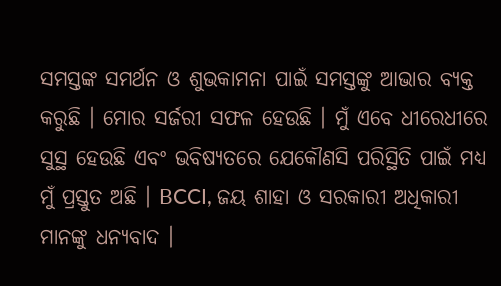ସମସ୍ତଙ୍କ ସମର୍ଥନ ଓ ଶୁଭକାମନା ପାଇଁ ସମସ୍ତଙ୍କୁ ଆଭାର ବ୍ୟକ୍ତ କରୁଛି । ମୋର ସର୍ଜରୀ ସଫଳ ହେଉଛି । ମୁଁ ଏବେ ଧୀରେଧୀରେ ସୁସ୍ଥ ହେଉଛି ଏବଂ ଭବିଷ୍ୟତରେ ଯେକୌଣସି ପରିସ୍ଥିତି ପାଇଁ ମଧ୍ୟ ମୁଁ ପ୍ରସ୍ତୁତ ଅଛି । BCCI, ଜୟ ଶାହା ଓ ସରକାରୀ ଅଧିକାରୀ ମାନଙ୍କୁ ଧନ୍ୟବାଦ ।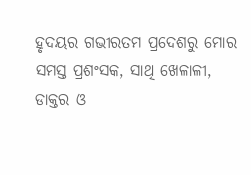ହୃଦୟର ଗଭୀରତମ ପ୍ରଦେଶରୁ ମୋର ସମସ୍ତ ପ୍ରଶଂସକ, ସାଥି ଖେଳାଳୀ, ଡାକ୍ତର ଓ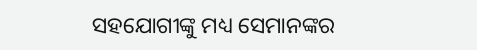ସହଯୋଗୀଙ୍କୁ ମଧ୍ୟ ସେମାନଙ୍କର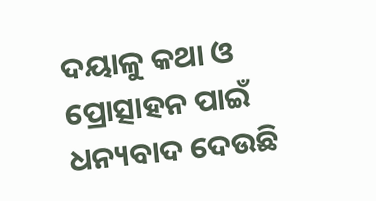ଦୟାଳୁ କଥା ଓ ପ୍ରୋତ୍ସାହନ ପାଇଁ ଧନ୍ୟବାଦ ଦେଉଛି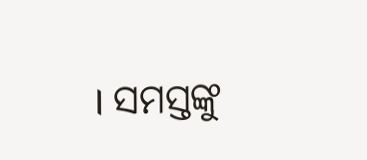। ସମସ୍ତଙ୍କୁ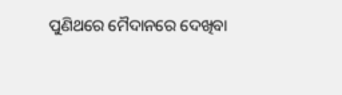ପୁଣିଥରେ ମୈଦାନରେ ଦେଖିବା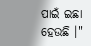ପାଇଁ ଇଛା ହେଉଛି ।"